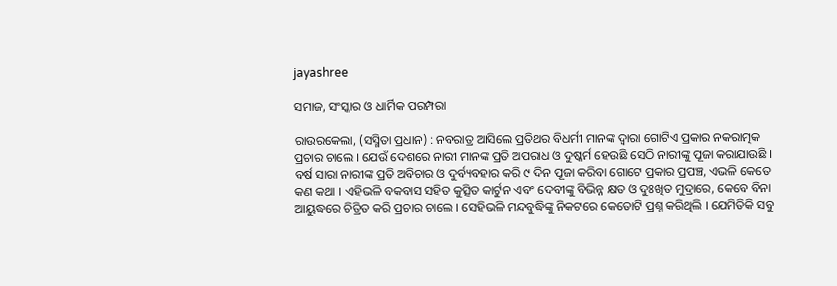jayashree

ସମାଜ, ସଂସ୍କାର ଓ ଧାର୍ମିକ ପରମ୍ପରା

ରାଉରକେଲା, (ସସ୍ମିତା ପ୍ରଧାନ) : ନବରାତ୍ର ଆସିଲେ ପ୍ରତିଥର ବିଧର୍ମୀ ମାନଙ୍କ ଦ୍ଵାରା ଗୋଟିଏ ପ୍ରକାର ନକରାତ୍ମକ ପ୍ରଚାର ଚାଲେ । ଯେଉଁ ଦେଶରେ ନାରୀ ମାନଙ୍କ ପ୍ରତି ଅପରାଧ ଓ ଦୁଷ୍କର୍ମ ହେଉଛି ସେଠି ନାରୀଙ୍କୁ ପୂଜା କରାଯାଉଛି । ବର୍ଷ ସାରା ନାରୀଙ୍କ ପ୍ରତି ଅବିଚାର ଓ ଦୁର୍ବ୍ୟବହାର କରି ୯ ଦିନ ପୂଜା କରିବା ଗୋଟେ ପ୍ରକାର ପ୍ରପଞ୍ଚ, ଏଭଳି କେତେ କଣ କଥା । ଏହିଭଳି ବକବାସ ସହିତ କୁତ୍ସିତ କାର୍ଟୁନ ଏବଂ ଦେବୀଙ୍କୁ ବିଭିନ୍ନ କ୍ଷତ ଓ ଦୁଃଖିତ ମୁଦ୍ରାରେ, କେବେ ବିନା ଆୟୁଦ୍ଧରେ ଚିତ୍ରିତ କରି ପ୍ରଚାର ଚାଲେ । ସେହିଭଳି ମନ୍ଦବୁଦ୍ଧିଙ୍କୁ ନିକଟରେ କେତୋଟି ପ୍ରଶ୍ନ କରିଥିଲି । ଯେମିତିକି ସବୁ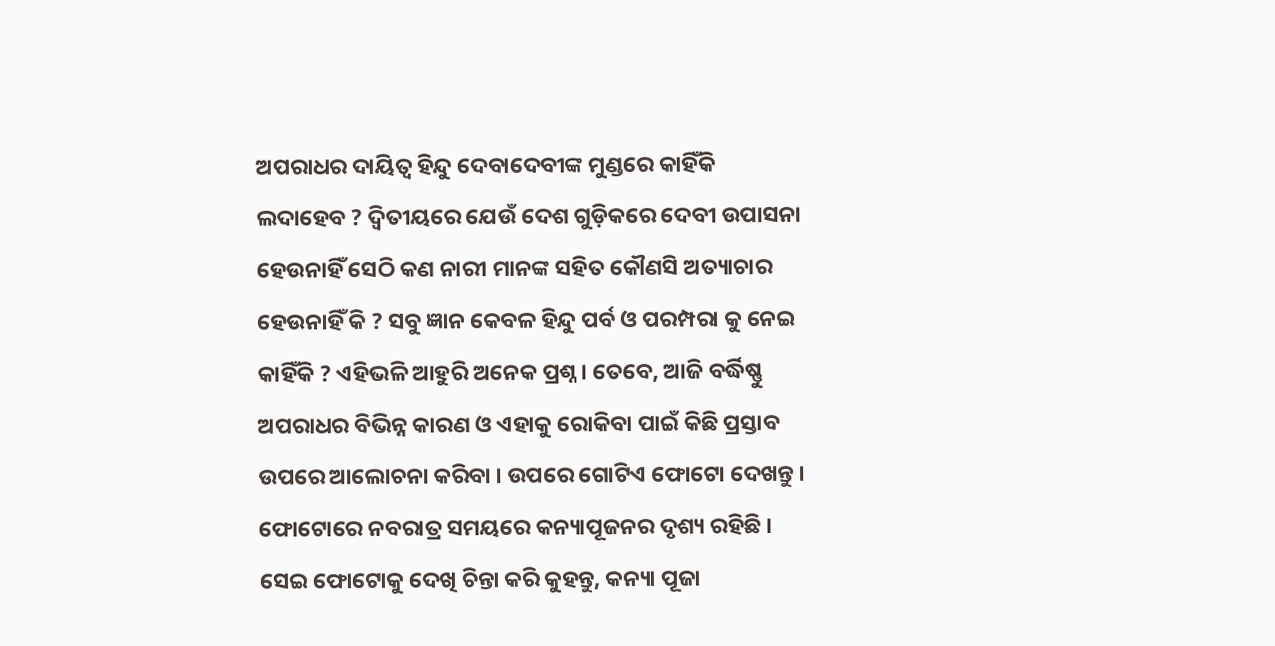ଅପରାଧର ଦାୟିତ୍ୱ ହିନ୍ଦୁ ଦେବାଦେବୀଙ୍କ ମୁଣ୍ଡରେ କାହିଁକି ଲଦାହେବ ? ଦ୍ଵିତୀୟରେ ଯେଉଁ ଦେଶ ଗୁଡ଼ିକରେ ଦେବୀ ଉପାସନା ହେଉନାହିଁ ସେଠି କଣ ନାରୀ ମାନଙ୍କ ସହିତ କୌଣସି ଅତ୍ୟାଚାର ହେଉନାହିଁ କି ? ସବୁ ଜ୍ଞାନ କେବଳ ହିନ୍ଦୁ ପର୍ବ ଓ ପରମ୍ପରା କୁ ନେଇ କାହିଁକି ? ଏହିଭଳି ଆହୁରି ଅନେକ ପ୍ରଶ୍ନ । ତେବେ, ଆଜି ବର୍ଦ୍ଧିଷ୍ଣୁ ଅପରାଧର ବିଭିନ୍ନ କାରଣ ଓ ଏହାକୁ ରୋକିବା ପାଇଁ କିଛି ପ୍ରସ୍ତାବ ଉପରେ ଆଲୋଚନା କରିବା । ଉପରେ ଗୋଟିଏ ଫୋଟୋ ଦେଖନ୍ତୁ । ଫୋଟୋରେ ନବରାତ୍ର ସମୟରେ କନ୍ୟାପୂଜନର ଦୃଶ୍ୟ ରହିଛି । ସେଇ ଫୋଟୋକୁ ଦେଖି ଚିନ୍ତା କରି କୁହନ୍ତୁ, କନ୍ୟା ପୂଜା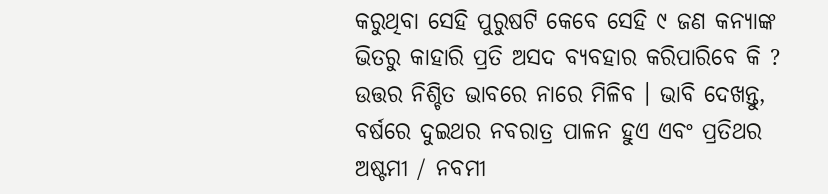କରୁଥିବା ସେହି ପୁରୁଷଟି କେବେ ସେହି ୯ ଜଣ କନ୍ୟାଙ୍କ ଭିତରୁ କାହାରି ପ୍ରତି ଅସଦ ବ୍ୟବହାର କରିପାରିବେ କି ? ଉତ୍ତର ନିଶ୍ଚିତ ଭାବରେ ନାରେ ମିଳିବ । ଭାବି ଦେଖନ୍ତୁ, ବର୍ଷରେ ଦୁଇଥର ନବରାତ୍ର ପାଳନ ହୁଏ ଏବଂ ପ୍ରତିଥର ଅଷ୍ଟମୀ / ନବମୀ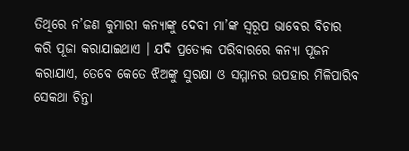ତିଥିରେ ନ’ଜଣ କୁମାରୀ କନ୍ୟାଙ୍କୁ ଦେବୀ ମା’ଙ୍କ ସ୍ୱରୂପ ଭାବେର ବିଚାର କରି ପୂଜା କରାଯାଇଥାଏ । ଯଦି ପ୍ରତ୍ୟେକ ପରିବାରରେ କନ୍ୟା ପୂଜନ କରାଯାଏ, ତେବେ କେତେ ଝିଅଙ୍କୁ ସୁରକ୍ଷା ଓ ସମ୍ମାନର ଉପହାର ମିଳିପାରିବ ସେକଥା ଚିନ୍ତା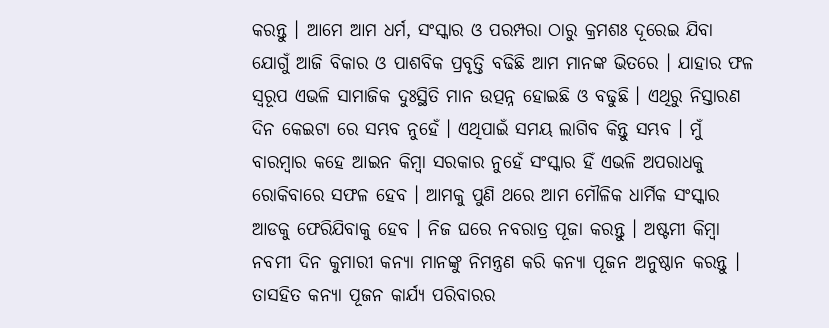କରନ୍ତୁ । ଆମେ ଆମ ଧର୍ମ, ସଂସ୍କାର ଓ ପରମ୍ପରା ଠାରୁ କ୍ରମଶଃ ଦୂରେଇ ଯିବା ଯୋଗୁଁ ଆଜି ବିକାର ଓ ପାଶବିକ ପ୍ରବୃତ୍ତି ବଢିଛି ଆମ ମାନଙ୍କ ଭିତରେ । ଯାହାର ଫଳ ସ୍ୱରୂପ ଏଭଳି ସାମାଜିକ ଦୁଃସ୍ଥିତି ମାନ ଉତ୍ପନ୍ନ ହୋଇଛି ଓ ବଢୁଛି । ଏଥିରୁ ନିସ୍ତାରଣ ଦିନ କେଇଟା ରେ ସମ୍ଭବ ନୁହେଁ । ଏଥିପାଇଁ ସମୟ ଲାଗିବ କିନ୍ତୁ ସମ୍ଭବ । ମୁଁ ବାରମ୍ବାର କହେ ଆଇନ କିମ୍ବା ସରକାର ନୁହେଁ ସଂସ୍କାର ହିଁ ଏଭଳି ଅପରାଧକୁ ରୋକିବାରେ ସଫଳ ହେବ । ଆମକୁ ପୁଣି ଥରେ ଆମ ମୌଳିକ ଧାର୍ମିକ ସଂସ୍କାର ଆଡକୁ ଫେରିଯିବାକୁ ହେବ । ନିଜ ଘରେ ନବରାତ୍ର ପୂଜା କରନ୍ତୁ । ଅଷ୍ଟମୀ କିମ୍ବା ନବମୀ ଦିନ କୁମାରୀ କନ୍ୟା ମାନଙ୍କୁ ନିମନ୍ତ୍ରଣ କରି କନ୍ୟା ପୂଜନ ଅନୁଷ୍ଠାନ କରନ୍ତୁ । ତାସହିତ କନ୍ୟା ପୂଜନ କାର୍ଯ୍ୟ ପରିବାରର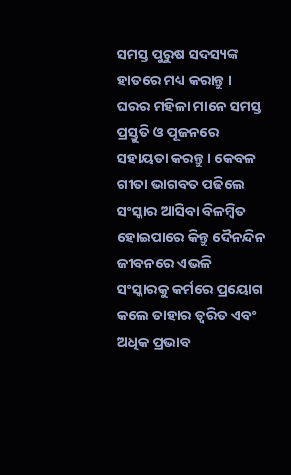ସମସ୍ତ ପୁରୁଷ ସଦସ୍ୟଙ୍କ ହାତରେ ମଧ୍ୟ କରାନ୍ତୁ । ଘରର ମହିଳା ମାନେ ସମସ୍ତ ପ୍ରସ୍ତୁତି ଓ ପୂଜନରେ ସହାୟତା କରନ୍ତୁ । କେବଳ ଗୀତା ଭାଗବତ ପଢିଲେ ସଂସ୍କାର ଆସିବା ବିଳମ୍ବିତ ହୋଇପାରେ କିନ୍ତୁ ଦୈନନ୍ଦିନ ଜୀବନରେ ଏଭଳି ସଂସ୍କାରକୁ କର୍ମରେ ପ୍ରୟୋଗ କଲେ ତାହାର ତ୍ୱରିତ ଏବଂ ଅଧିକ ପ୍ରଭାବ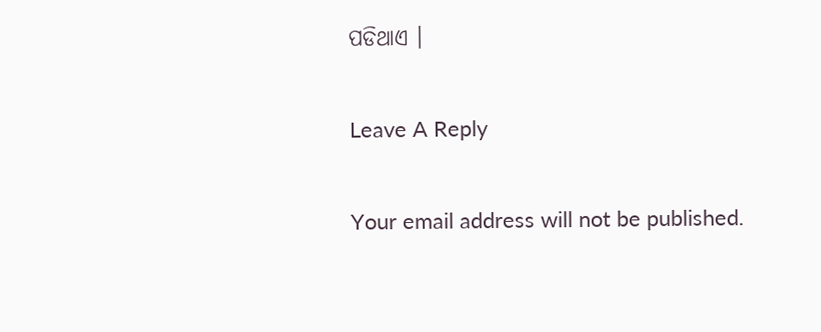ପଡିଥାଏ ।

Leave A Reply

Your email address will not be published.